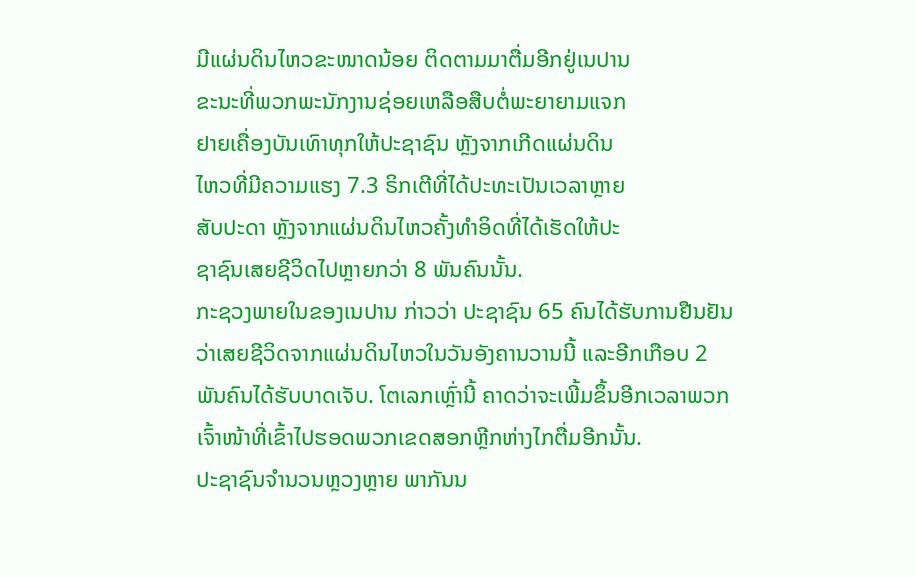ມີແຜ່ນດິນໄຫວຂະໜາດນ້ອຍ ຕິດຕາມມາຕື່ມອີກຢູ່ເນປານ
ຂະນະທີ່ພວກພະນັກງານຊ່ອຍເຫລືອສືບຕໍ່ພະຍາຍາມແຈກ
ຢາຍເຄື່ອງບັນເທົາທຸກໃຫ້ປະຊາຊົນ ຫຼັງຈາກເກີດແຜ່ນດິນ
ໄຫວທີ່ມີຄວາມແຮງ 7.3 ຣິກເຕີທີ່ໄດ້ປະທະເປັນເວລາຫຼາຍ
ສັບປະດາ ຫຼັງຈາກແຜ່ນດິນໄຫວຄັ້ງທຳອິດທີ່ໄດ້ເຮັດໃຫ້ປະ
ຊາຊົນເສຍຊີວິດໄປຫຼາຍກວ່າ 8 ພັນຄົນນັ້ນ.
ກະຊວງພາຍໃນຂອງເນປານ ກ່າວວ່າ ປະຊາຊົນ 65 ຄົນໄດ້ຮັບການຢືນຢັນວ່າເສຍຊີວິດຈາກແຜ່ນດິນໄຫວໃນວັນອັງຄານວານນີ້ ແລະອີກເກືອບ 2 ພັນຄົນໄດ້ຮັບບາດເຈັບ. ໂຕເລກເຫຼົ່ານີ້ ຄາດວ່າຈະເພີ້ມຂຶ້ນອີກເວລາພວກເຈົ້າໜ້າທີ່ເຂົ້າໄປຮອດພວກເຂດສອກຫຼີກຫ່າງໄກຕື່ມອີກນັ້ນ.
ປະຊາຊົນຈຳນວນຫຼວງຫຼາຍ ພາກັນນ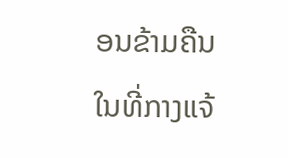ອນຂ້າມຄືນໃນທີ່ກາງແຈ້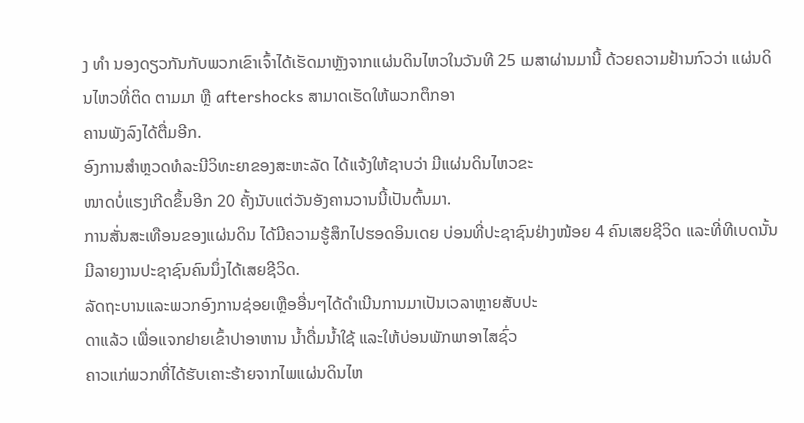ງ ທຳ ນອງດຽວກັນກັບພວກເຂົາເຈົ້າໄດ້ເຮັດມາຫຼັງຈາກແຜ່ນດິນໄຫວໃນວັນທີ 25 ເມສາຜ່ານມານີ້ ດ້ວຍຄວາມຢ້ານກົວວ່າ ແຜ່ນດິນໄຫວທີ່ຕິດ ຕາມມາ ຫຼື aftershocks ສາມາດເຮັດໃຫ້ພວກຕຶກອາ
ຄານພັງລົງໄດ້ຕື່ມອີກ.
ອົງການສຳຫຼວດທໍລະນີວິທະຍາຂອງສະຫະລັດ ໄດ້ແຈ້ງໃຫ້ຊາບວ່າ ມີແຜ່ນດິນໄຫວຂະ
ໜາດບໍ່ແຮງເກີດຂຶ້ນອີກ 20 ຄັ້ງນັບແຕ່ວັນອັງຄານວານນີ້ເປັນຕົ້ນມາ.
ການສັ່ນສະເທືອນຂອງແຜ່ນດິນ ໄດ້ມີຄວາມຮູ້ສຶກໄປຮອດອິນເດຍ ບ່ອນທີ່ປະຊາຊົນຢ່າງໜ້ອຍ 4 ຄົນເສຍຊີວິດ ແລະທີ່ທີເບດນັ້ນ ມີລາຍງານປະຊາຊົນຄົນນຶ່ງໄດ້ເສຍຊີວິດ.
ລັດຖະບານແລະພວກອົງການຊ່ອຍເຫຼືອອື່ນໆໄດ້ດຳເນີນການມາເປັນເວລາຫຼາຍສັບປະ
ດາແລ້ວ ເພື່ອແຈກຢາຍເຂົ້າປາອາຫານ ນ້ຳດື່ມນ້ຳໃຊ້ ແລະໃຫ້ບ່ອນພັກພາອາໄສຊົ່ວ
ຄາວແກ່ພວກທີ່ໄດ້ຮັບເຄາະຮ້າຍຈາກໄພແຜ່ນດິນໄຫ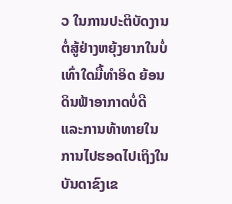ວ ໃນການປະຕິບັດງານຕໍ່ສູ້ຢ່າງຫຍຸ້ງຍາກໃນບໍ່ເທົ່າໃດມື້ທຳອິດ ຍ້ອນດິນຟ້າອາກາດບໍ່ດີ ແລະການທ້າທາຍໃນການໄປຮອດໄປເຖິງໃນບັນດາຂົງເຂ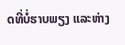ດທີ່ບໍ່ຮາບພຽງ ແລະຫ່າງ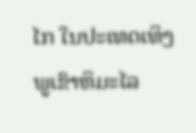ໄກ ໃນປະເທດເທິງພູເຂົາຫິມະໄລ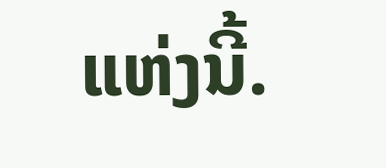ແຫ່ງນີ້.